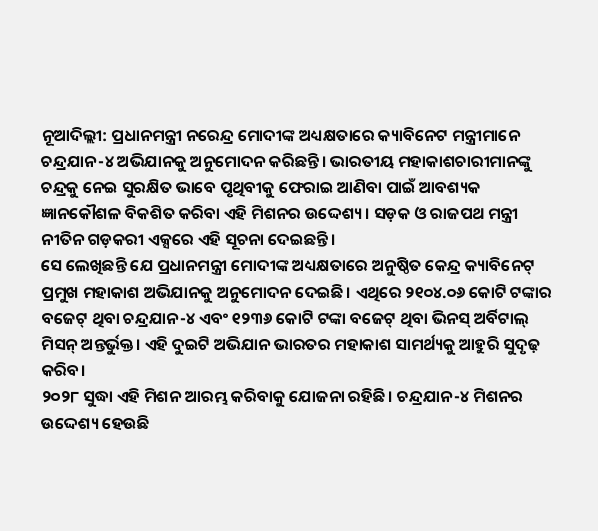ନୂଆଦିଲ୍ଲୀ: ପ୍ରଧାନମନ୍ତ୍ରୀ ନରେନ୍ଦ୍ର ମୋଦୀଙ୍କ ଅଧ୍ୟକ୍ଷତାରେ କ୍ୟାବିନେଟ ମନ୍ତ୍ରୀମାନେ ଚନ୍ଦ୍ରଯାନ-୪ ଅଭିଯାନକୁ ଅନୁମୋଦନ କରିଛନ୍ତି। ଭାରତୀୟ ମହାକାଶଚାରୀମାନଙ୍କୁ ଚନ୍ଦ୍ରକୁ ନେଇ ସୁରକ୍ଷିତ ଭାବେ ପୃଥିବୀକୁ ଫେରାଇ ଆଣିବା ପାଇଁ ଆବଶ୍ୟକ ଜ୍ଞାନକୌଶଳ ବିକଶିତ କରିବା ଏହି ମିଶନର ଉଦ୍ଦେଶ୍ୟ। ସଡ଼କ ଓ ରାଜପଥ ମନ୍ତ୍ରୀ ନୀତିନ ଗଡ଼କରୀ ଏକ୍ସରେ ଏହି ସୂଚନା ଦେଇଛନ୍ତି।
ସେ ଲେଖିଛନ୍ତି ଯେ ପ୍ରଧାନମନ୍ତ୍ରୀ ମୋଦୀଙ୍କ ଅଧ୍ୟକ୍ଷତାରେ ଅନୁଷ୍ଠିତ କେନ୍ଦ୍ର କ୍ୟାବିନେଟ୍ ପ୍ରମୁଖ ମହାକାଶ ଅଭିଯାନକୁ ଅନୁମୋଦନ ଦେଇଛି। ଏଥିରେ ୨୧୦୪.୦୬ କୋଟି ଟଙ୍କାର ବଜେଟ୍ ଥିବା ଚନ୍ଦ୍ରଯାନ-୪ ଏବଂ ୧୨୩୬ କୋଟି ଟଙ୍କା ବଜେଟ୍ ଥିବା ଭିନସ୍ ଅର୍ବିଟାଲ୍ ମିସନ୍ ଅନ୍ତର୍ଭୁକ୍ତ। ଏହି ଦୁଇଟି ଅଭିଯାନ ଭାରତର ମହାକାଶ ସାମର୍ଥ୍ୟକୁ ଆହୁରି ସୁଦୃଢ଼ କରିବ।
୨୦୨୮ ସୁଦ୍ଧା ଏହି ମିଶନ ଆରମ୍ଭ କରିବାକୁ ଯୋଜନା ରହିଛି। ଚନ୍ଦ୍ରଯାନ-୪ ମିଶନର ଉଦ୍ଦେଶ୍ୟ ହେଉଛି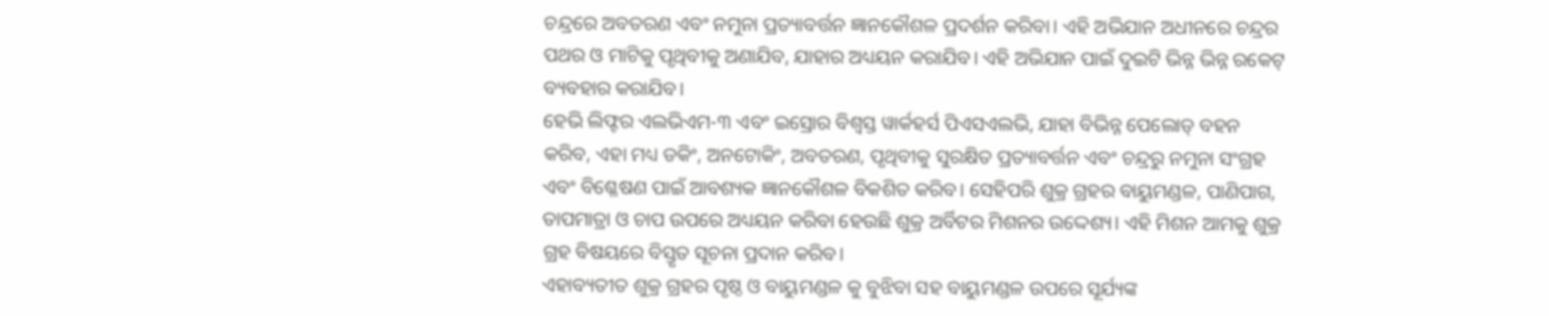ଚନ୍ଦ୍ରରେ ଅବତରଣ ଏବଂ ନମୁନା ପ୍ରତ୍ୟାବର୍ତ୍ତନ ଜ୍ଞାନକୌଶଳ ପ୍ରଦର୍ଶନ କରିବା। ଏହି ଅଭିଯାନ ଅଧୀନରେ ଚନ୍ଦ୍ରର ପଥର ଓ ମାଟିକୁ ପୃଥିବୀକୁ ଅଣାଯିବ, ଯାହାର ଅଧ୍ୟୟନ କରାଯିବ। ଏହି ଅଭିଯାନ ପାଇଁ ଦୁଇଟି ଭିନ୍ନ ଭିନ୍ନ ରକେଟ୍ ବ୍ୟବହାର କରାଯିବ।
ହେଭି ଲିଫ୍ଟର ଏଲଭିଏମ-୩ ଏବଂ ଇସ୍ରୋର ବିଶ୍ୱସ୍ତ ୱାର୍କହର୍ସ ପିଏସଏଲଭି, ଯାହା ବିଭିନ୍ନ ପେଲୋଡ୍ ବହନ କରିବ, ଏହା ମଧ୍ୟ ଡକିଂ, ଅନଟୋକିଂ, ଅବତରଣ, ପୃଥିବୀକୁ ସୁରକ୍ଷିତ ପ୍ରତ୍ୟାବର୍ତ୍ତନ ଏବଂ ଚନ୍ଦ୍ରରୁ ନମୁନା ସଂଗ୍ରହ ଏବଂ ବିଶ୍ଳେଷଣ ପାଇଁ ଆବଶ୍ୟକ ଜ୍ଞାନକୌଶଳ ବିକଶିତ କରିବ। ସେହିପରି ଶୁକ୍ର ଗ୍ରହର ବାୟୁମଣ୍ଡଳ, ପାଣିପାଗ, ତାପମାତ୍ରା ଓ ଚାପ ଉପରେ ଅଧ୍ୟୟନ କରିବା ହେଉଛି ଶୁକ୍ର ଅର୍ବିଟର ମିଶନର ଉଦ୍ଦେଶ୍ୟ। ଏହି ମିଶନ ଆମକୁ ଶୁକ୍ର ଗ୍ରହ ବିଷୟରେ ବିସ୍ତୃତ ସୂଚନା ପ୍ରଦାନ କରିବ।
ଏହାବ୍ୟତୀତ ଶୁକ୍ର ଗ୍ରହର ପୃଷ୍ଠ ଓ ବାୟୁମଣ୍ଡଳ କୁ ବୁଝିବା ସହ ବାୟୁମଣ୍ଡଳ ଉପରେ ସୂର୍ଯ୍ୟଙ୍କ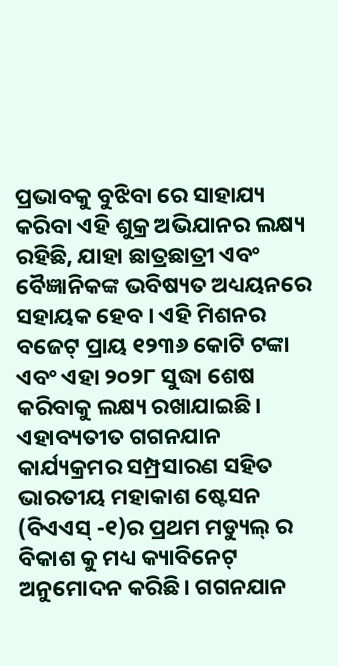ପ୍ରଭାବକୁ ବୁଝିବା ରେ ସାହାଯ୍ୟ କରିବା ଏହି ଶୁକ୍ର ଅଭିଯାନର ଲକ୍ଷ୍ୟ ରହିଛି, ଯାହା ଛାତ୍ରଛାତ୍ରୀ ଏବଂ ବୈଜ୍ଞାନିକଙ୍କ ଭବିଷ୍ୟତ ଅଧ୍ୟୟନରେ ସହାୟକ ହେବ । ଏହି ମିଶନର ବଜେଟ୍ ପ୍ରାୟ ୧୨୩୬ କୋଟି ଟଙ୍କା ଏବଂ ଏହା ୨୦୨୮ ସୁଦ୍ଧା ଶେଷ କରିବାକୁ ଲକ୍ଷ୍ୟ ରଖାଯାଇଛି।
ଏହାବ୍ୟତୀତ ଗଗନଯାନ କାର୍ଯ୍ୟକ୍ରମର ସମ୍ପ୍ରସାରଣ ସହିତ ଭାରତୀୟ ମହାକାଶ ଷ୍ଟେସନ (ବିଏଏସ୍ -୧)ର ପ୍ରଥମ ମଡ୍ୟୁଲ୍ ର ବିକାଶ କୁ ମଧ୍ୟ କ୍ୟାବିନେଟ୍ ଅନୁମୋଦନ କରିଛି। ଗଗନଯାନ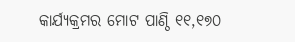କାର୍ଯ୍ୟକ୍ରମର ମୋଟ ପାଣ୍ଠି ୧୧,୧୭୦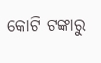କୋଟି ଟଙ୍କାରୁ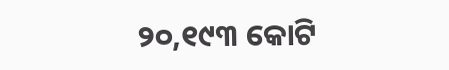୨୦,୧୯୩ କୋଟି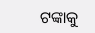ଟଙ୍କାକୁ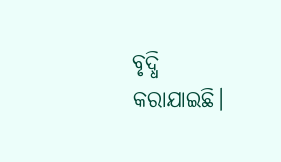ବୃଦ୍ଧି କରାଯାଇଛି।